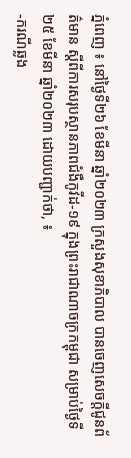ភ្នំពេញ ៖ នៅថ្ងៃទី២៦ ខែមីនា ឆ្នាំ២០២៣ ក្រសួងសុខាភិបាល បានចេញសេចក្តីជូនព័ត៌មាន ស្តីពីការសរុបស្ថានភាពជំងឺកូវីដ-១៩ ក្នុងព្រះរាជាណាចក្រកម្ពុជា សម្រាប់ថ្ងៃទី២៥ ខែមីនា ឆ្នាំ២០២៣ ដោយបញ្ជាក់ថា, ៖
-ករណីឆ្លង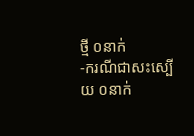ថ្មី ០នាក់
-ករណីជាសះស្បើយ ០នាក់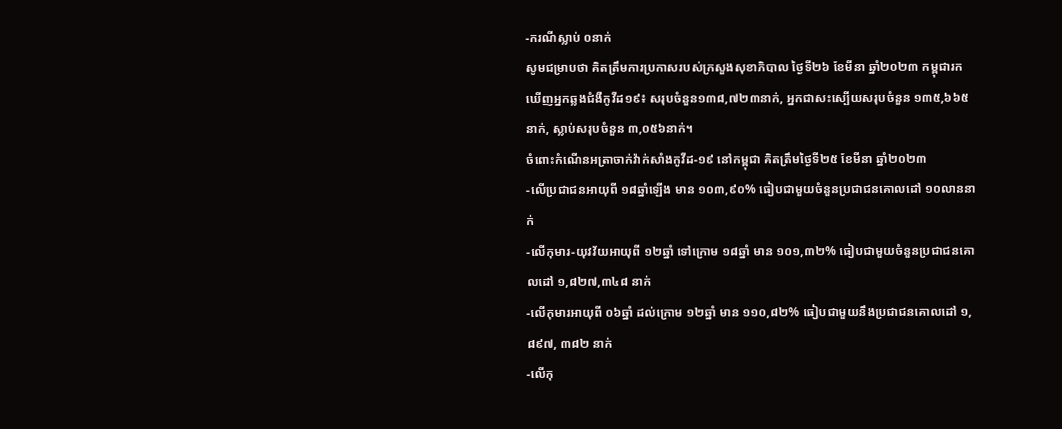-ករណីស្លាប់ ០នាក់
សូមជម្រាបថា គិតត្រឹមការប្រកាសរបស់ក្រសួងសុខាភិបាល ថ្ងៃទី២៦ ខែមីនា ឆ្នាំ២០២៣ កម្ពុជារកឃើញអ្នកឆ្លងជំងឺកូវីដ១៩៖ សរុបចំនួន១៣៨,៧២៣នាក់, អ្នកជាសះស្បើយសរុបចំនួន ១៣៥,៦៦៥នាក់, ស្លាប់សរុបចំនួន ៣,០៥៦នាក់។
ចំពោះកំណេីនអត្រាចាក់វ៉ាក់សាំងកូវីដ-១៩ នៅកម្ពុជា គិតត្រឹមថ្ងៃទី២៥ ខែមីនា ឆ្នាំ២០២៣
-លើប្រជាជនអាយុពី ១៨ឆ្នាំឡើង មាន ១០៣,៩០% ធៀបជាមួយចំនួនប្រជាជនគោលដៅ ១០លាននាក់
-លើកុមារ-យុវវ័យអាយុពី ១២ឆ្នាំ ទៅក្រោម ១៨ឆ្នាំ មាន ១០១,៣២% ធៀបជាមួយចំនួនប្រជាជនគោលដៅ ១,៨២៧,៣៤៨ នាក់
-លើកុមារអាយុពី ០៦ឆ្នាំ ដល់ក្រោម ១២ឆ្នាំ មាន ១១០,៨២% ធៀបជាមួយនឹងប្រជាជនគោលដៅ ១,៨៩៧, ៣៨២ នាក់
-លើកុ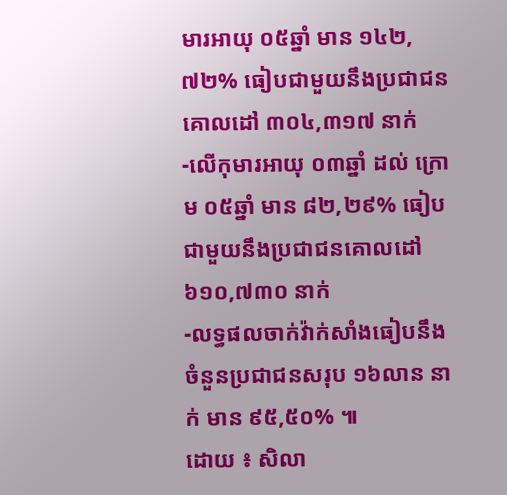មារអាយុ ០៥ឆ្នាំ មាន ១៤២,៧២% ធៀបជាមួយនឹងប្រជាជនគោលដៅ ៣០៤,៣១៧ នាក់
-លើកុមារអាយុ ០៣ឆ្នាំ ដល់ ក្រោម ០៥ឆ្នាំ មាន ៨២,២៩% ធៀបជាមួយនឹងប្រជាជនគោលដៅ ៦១០,៧៣០ នាក់
-លទ្ធផលចាក់វ៉ាក់សាំងធៀបនឹងចំនួនប្រជាជនសរុប ១៦លាន នាក់ មាន ៩៥,៥០% ៕
ដោយ ៖ សិលា